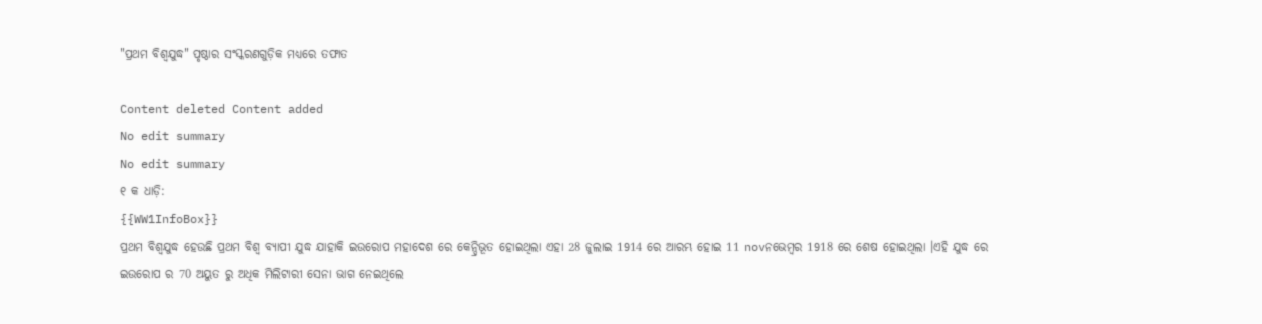"ପ୍ରଥମ ବିଶ୍ୱଯୁଦ୍ଧ" ପୃଷ୍ଠାର ସଂସ୍କରଣ‌ଗୁଡ଼ିକ ମଧ୍ୟରେ ତଫାତ

Content deleted Content added
No edit summary
No edit summary
୧ କ ଧାଡ଼ି:
{{WW1InfoBox}}
ପ୍ରଥମ ବିଶ୍ୱଯୁଦ୍ଧ ହେଉଛି ପ୍ରଥମ ବିଶ୍ଵ ବ୍ୟାପୀ ଯୁଦ୍ଧ ଯାହାକି ଇଉରୋପ ମହାଦେଶ ରେ କେନ୍ଦ୍ରିଭୂତ ହୋଇଥିଲା ଏହା 28 ଜୁଲାଇ 1914 ରେ ଆରମ୍ଭ ହୋଇ 11 novନଭେମ୍ବର 1918 ରେ ଶେଷ ହୋଇଥିଲା ।ଏହି ଯୁଦ୍ଧ ରେ ଇଉରୋପ ର 70 ଅୟୁତ ରୁ ଅଧିକ ମିଲିଟାରୀ ସେନା ଭାଗ ନେଇଥିଲେ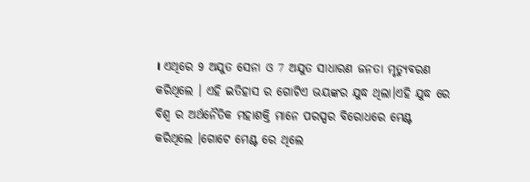। ଏଥିରେ 9 ଅଯୁତ ସେନା ଓ 7 ଅଯୁତ ସାଧାରଣ ଜନତା ମୃତ୍ୟୁବରଣ କରିଥିଲେ । ଏହି ଇତିହାସ ର ଗୋଟିଏ ଭୟଙ୍କର ଯୁଦ୍ଧ ଥିଲା।ଏହି ଯୁଦ୍ଧ ରେ ବିଶ୍ଵ ର ଅର୍ଥନୈତିକ ମହାଶକ୍ତି ମାନେ ପରସ୍ପର ବିରୋଧରେ ମେଣ୍ଟ କରିଥିଲେ ।ଗୋଟେ ମେଣ୍ଟ ରେ ଥିଲେ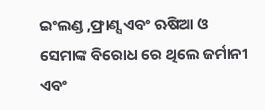ଇଂଲଣ୍ଡ ,ଫ୍ରାଣ୍ସ ଏବଂ ଋଷିଆ ଓ ସେମାଙ୍କ ବିରୋଧ ରେ ଥିଲେ ଜର୍ମାନୀ ଏବଂ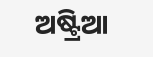ଅଷ୍ଟ୍ରିଆ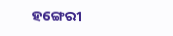ହଙ୍ଗେରୀ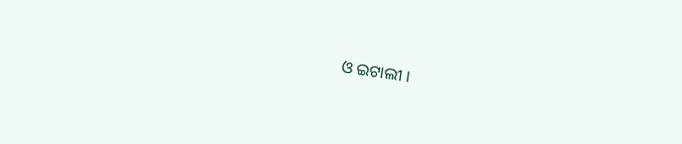ଓ ଇଟାଲୀ ।